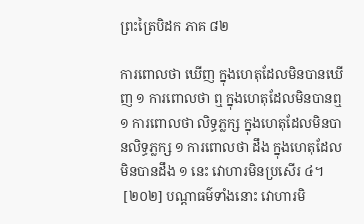ព្រះត្រៃបិដក ភាគ ៨២

ការពោលថា ឃើញ ក្នុងហេតុដែលមិនបានឃើញ ១ ការពោលថា ឮ ក្នុងហេតុដែលមិនបានឮ ១ ការពោលថា លិទ្ធភ្លក្ស ក្នុងហេតុដែលមិនបានលិទ្ធភ្លក្ស ១ ការពោលថា ដឹង ក្នុងហេតុដែលមិនបានដឹង ១ នេះ វោហារមិនប្រសើរ ៤។
 [២០២] បណ្ដាធម៌ទាំងនោះ វោហារមិ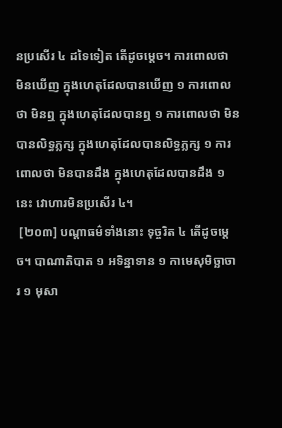នប្រសើរ ៤ ដទៃទៀត តើដូចម្ដេច។ ការពោលថា មិនឃើញ ក្នុងហេតុដែលបានឃើញ ១ ការពោលថា មិនឮ ក្នុងហេតុដែលបានឮ ១ ការពោលថា មិនបានលិទ្ធភ្លក្ស ក្នុងហេតុដែលបានលិទ្ធភ្លក្ស ១ ការពោលថា មិនបានដឹង ក្នុងហេតុដែលបានដឹង ១ នេះ វោហារមិនប្រសើរ ៤។
 [២០៣] បណ្ដាធម៌ទាំងនោះ ទុច្ចរិត ៤ តើដូចម្ដេច។ បាណាតិបាត ១ អទិន្នាទាន ១ កាមេសុមិច្ឆាចារ ១ មុសា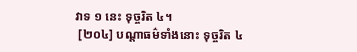វាទ ១ នេះ ទុច្ចរិត ៤។
 [២០៤] បណ្ដាធម៌ទាំងនោះ ទុច្ចរិត ៤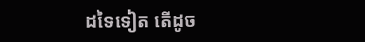ដទៃទៀត តើដូច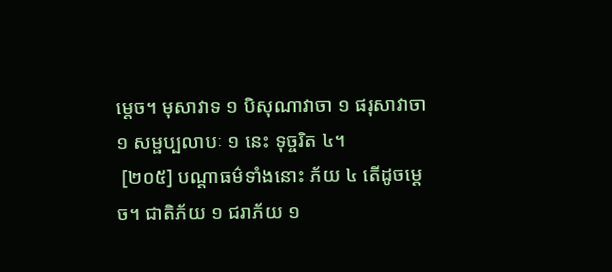ម្ដេច។ មុសាវាទ ១ បិសុណាវាចា ១ ផរុសាវាចា ១ សម្ផប្បលាបៈ ១ នេះ ទុច្ចរិត ៤។
 [២០៥] បណ្ដាធម៌ទាំងនោះ ភ័យ ៤ តើដូចម្ដេច។ ជាតិភ័យ ១ ជរាភ័យ ១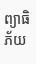ព្យាធិភ័យ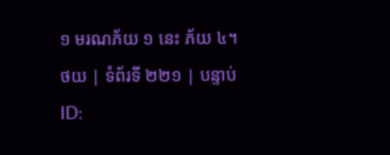១ មរណភ័យ ១ នេះ ភ័យ ៤។
ថយ | ទំព័រទី ២២១ | បន្ទាប់
ID: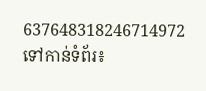637648318246714972
ទៅកាន់ទំព័រ៖